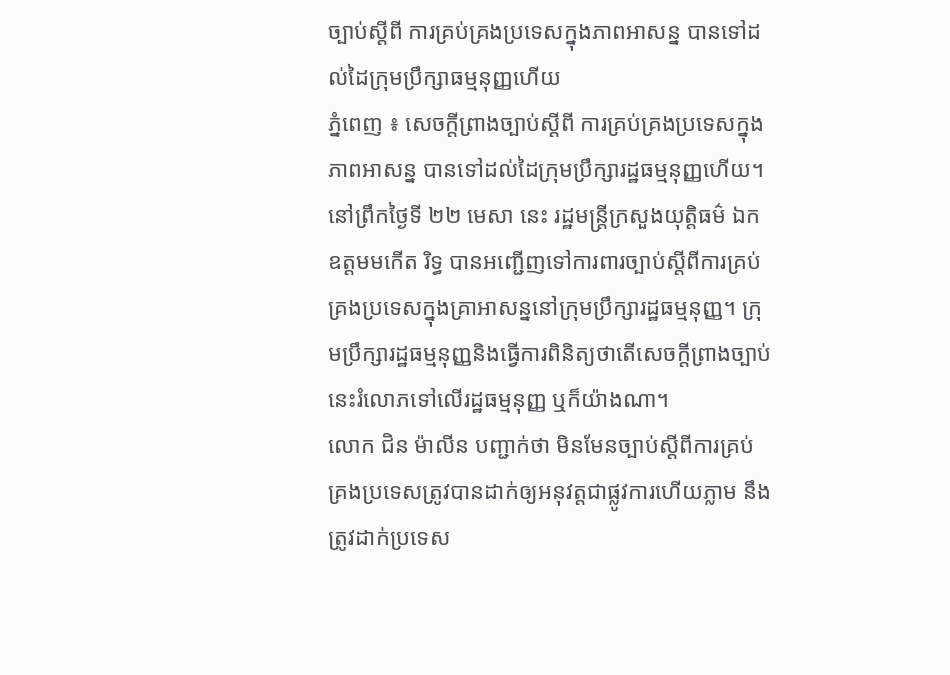ច្បាប់ស្ដីពី ការគ្រប់គ្រងប្រទេសក្នុងភាពអាសន្ន បានទៅដល់ដៃក្រុមប្រឹក្សាធម្មនុញ្ញហើយ
ភ្នំពេញ ៖ សេចក្តីព្រាងច្បាប់ស្ដីពី ការគ្រប់គ្រងប្រទេសក្នុងភាពអាសន្ន បានទៅដល់ដៃក្រុមប្រឹក្សារដ្ឋធម្មនុញ្ញហើយ។ នៅព្រឹកថ្ងៃទី ២២ មេសា នេះ រដ្ឋមន្ត្រីក្រសួងយុត្តិធម៌ ឯកឧត្តមមកើត រិទ្ធ បានអញ្ជើញទៅការពារច្បាប់ស្ដីពីការគ្រប់គ្រងប្រទេសក្នុងគ្រាអាសន្ននៅក្រុមប្រឹក្សារដ្ឋធម្មនុញ្ញ។ ក្រុមប្រឹក្សារដ្ឋធម្មនុញ្ញនិងធ្វើការពិនិត្យថាតើសេចក្តីព្រាងច្បាប់នេះរំលោភទៅលើរដ្ឋធម្មនុញ្ញ ឬក៏យ៉ាងណា។
លោក ជិន ម៉ាលីន បញ្ជាក់ថា មិនមែនច្បាប់ស្ដីពីការគ្រប់គ្រងប្រទេសត្រូវបានដាក់ឲ្យអនុវត្តជាផ្លូវការហើយភ្លាម នឹងត្រូវដាក់ប្រទេស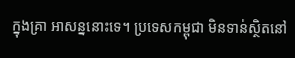ក្នុងគ្រា អាសន្ននោះទេ។ ប្រទេសកម្ពុជា មិនទាន់ស្ថិតនៅ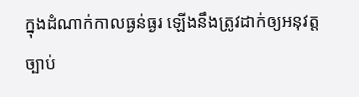ក្នុងដំណាក់កាលធ្ងន់ធ្ងរ ឡើងនឹងត្រូវដាក់ឲ្យអនុវត្តច្បាប់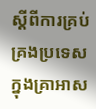ស្ដីពីការគ្រប់គ្រងប្រទេសក្នុងគ្រាអាស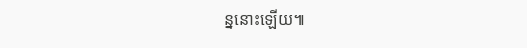ន្ននោះឡើយ៕